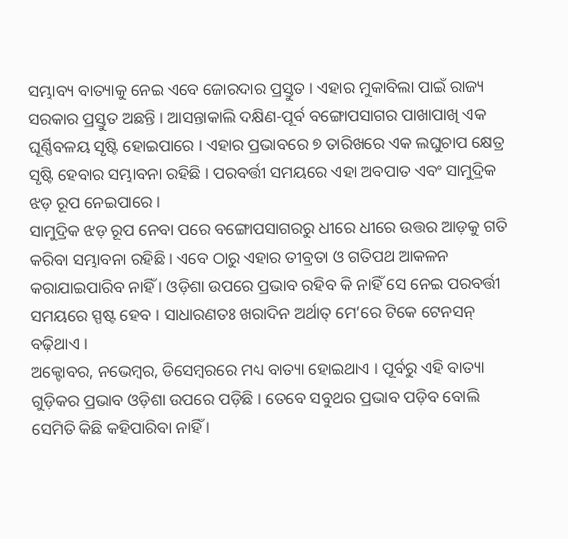ସମ୍ଭାବ୍ୟ ବାତ୍ୟାକୁ ନେଇ ଏବେ ଜୋରଦାର ପ୍ରସ୍ତୁତ । ଏହାର ମୁକାବିଲା ପାଇଁ ରାଜ୍ୟ ସରକାର ପ୍ରସ୍ତୁତ ଅଛନ୍ତି । ଆସନ୍ତାକାଲି ଦକ୍ଷିଣ-ପୂର୍ବ ବଙ୍ଗୋପସାଗର ପାଖାପାଖି ଏକ ଘୂର୍ଣ୍ଣିବଳୟ ସୃଷ୍ଟି ହୋଇପାରେ । ଏହାର ପ୍ରଭାବରେ ୭ ତାରିଖରେ ଏକ ଲଘୁଚାପ କ୍ଷେତ୍ର ସୃଷ୍ଟି ହେବାର ସମ୍ଭାବନା ରହିଛି । ପରବର୍ତ୍ତୀ ସମୟରେ ଏହା ଅବପାତ ଏବଂ ସାମୁଦ୍ରିକ ଝଡ଼ ରୂପ ନେଇପାରେ ।
ସାମୁଦ୍ରିକ ଝଡ଼ ରୂପ ନେବା ପରେ ବଙ୍ଗୋପସାଗରରୁ ଧୀରେ ଧୀରେ ଉତ୍ତର ଆଡ଼କୁ ଗତି କରିବା ସମ୍ଭାବନା ରହିଛି । ଏବେ ଠାରୁ ଏହାର ତୀବ୍ରତା ଓ ଗତିପଥ ଆକଳନ କରାଯାଇପାରିବ ନାହିଁ । ଓଡ଼ିଶା ଉପରେ ପ୍ରଭାବ ରହିବ କି ନାହିଁ ସେ ନେଇ ପରବର୍ତ୍ତୀ ସମୟରେ ସ୍ପଷ୍ଟ ହେବ । ସାଧାରଣତଃ ଖରାଦିନ ଅର୍ଥାତ୍ ମେ’ରେ ଟିକେ ଟେନସନ୍ ବଢ଼ିଥାଏ ।
ଅକ୍ଟୋବର, ନଭେମ୍ବର, ଡିସେମ୍ବରରେ ମଧ୍ୟ ବାତ୍ୟା ହୋଇଥାଏ । ପୂର୍ବରୁ ଏହି ବାତ୍ୟା ଗୁଡ଼ିକର ପ୍ରଭାବ ଓଡ଼ିଶା ଉପରେ ପଡ଼ିଛି । ତେବେ ସବୁଥର ପ୍ରଭାବ ପଡ଼ିବ ବୋଲି ସେମିତି କିଛି କହିପାରିବା ନାହିଁ ।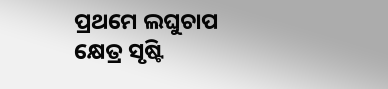ପ୍ରଥମେ ଲଘୁଚାପ କ୍ଷେତ୍ର ସୃଷ୍ଟି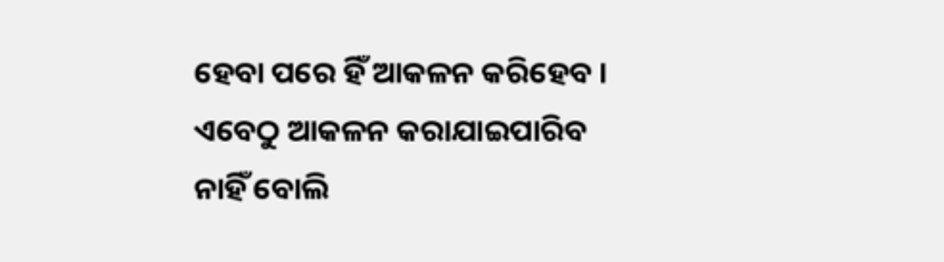ହେବା ପରେ ହିଁ ଆକଳନ କରିହେବ । ଏବେଠୁ ଆକଳନ କରାଯାଇପାରିବ ନାହିଁ ବୋଲି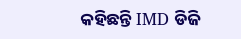କହିଛନ୍ତି IMD ଡିଜି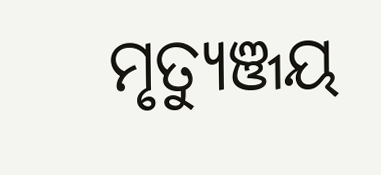ମୃତ୍ୟୁଞ୍ଜୟ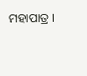ମହାପାତ୍ର ।